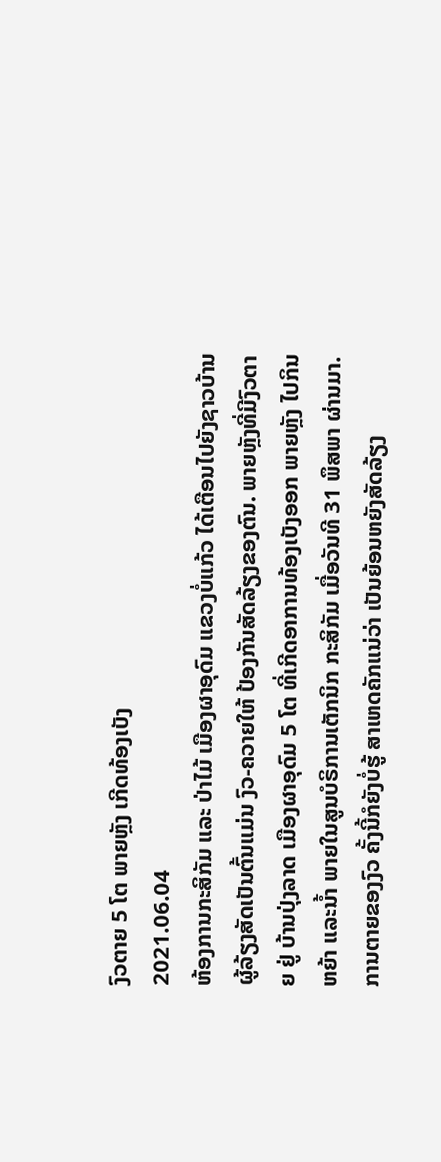ງົວຕາຍ 5 ໂຕ ພາຍຫຼັງ ເກີດທ້ອງເບັງ
2021.06.04
ຫ້ອງການກະສິກັມ ແລະ ປ່າໄມ້ ເມືອງຜາອຸດົມ ແຂວງບໍ່ແກ້ວ ໄດ້ເຕືອນໄປຍັງຊາວບ້ານ ຜູ້ລ້ຽງສັດເປັນຕົ້ນແມ່ນ ງົວ-ຄວາຍໃຫ້ ປ້ອງກັນສັດລ້ຽງຂອງຕົນ. ພາຍຫຼັງທີ່ມີງົວຕາຍ ຢູ່ ບ້ານປຸ່ງລາດ ເມືອງຜາອຸດົມ 5 ໂຕ ທີ່ເກີດອາການທ້ອງເບັງອອກ ພາຍຫຼັງ ໄປກິນຫຍ້າ ແລະນໍ້າ ພາຍໃນສູນບໍຣິການເຕັກນິກ ກະສິກັມ ເມື່ອວັນທີ 31 ພຶສພາ ຜ່ານມາ.
ການຕາຍຂອງງົວ ຄັ້ງນີ້ກໍຍັງບໍ່ຮູ້ ສາເຫດຄັກແນ່ວ່າ ເປັນຍ້ອນຫຍັງສັດລ້ຽງ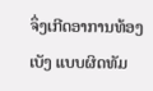ຈຶ່ງເກີດອາການທ້ອງເບັງ ແບບຜິດທັມ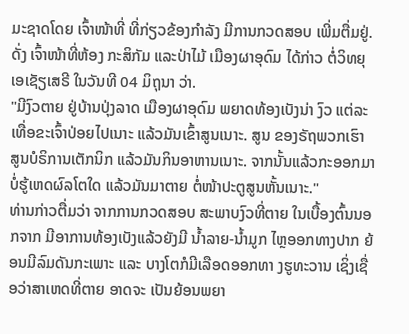ມະຊາດໂດຍ ເຈົ້າໜ້າທີ່ ທີ່ກ່ຽວຂ້ອງກຳລັງ ມີການກວດສອບ ເພີ່ມຕື່ມຢູ່. ດັ່ງ ເຈົ້າໜ້າທີ່ຫ້ອງ ກະສິກັມ ແລະປ່າໄມ້ ເມືອງຜາອຸດົມ ໄດ້ກ່າວ ຕໍ່ວິທຍຸເອເຊັຽເສຣີ ໃນວັນທີ 04 ມິຖຸນາ ວ່າ.
"ມີງົວຕາຍ ຢູ່ບ້ານປຸ່ງລາດ ເມືອງຜາອຸດົມ ພຍາດທ້ອງເບັງນ່າ ງົວ ແຕ່ລະເທື່ອຂະເຈົ້າປ່ອຍໄປເນາະ ແລ້ວມັນເຂົ້າສູນເນາະ. ສູນ ຂອງຣັຖພວກເຮົາ ສູນບໍຣິການເຕັກນິກ ແລ້ວມັນກິນອາຫານເນາະ. ຈາກນັ້ນແລ້ວກະອອກມາ ບໍ່ຮູ້ເຫດຜົລໂຕໃດ ແລ້ວມັນມາຕາຍ ຕໍ່ໜ້າປະຕູສູນຫັ້ນເນາະ."
ທ່ານກ່າວຕື່ມວ່າ ຈາກການກວດສອບ ສະພາບງົວທີ່ຕາຍ ໃນເບື້ອງຕົ້ນນອກຈາກ ມີອາການທ້ອງເບັງແລ້ວຍັງມີ ນໍ້າລາຍ-ນໍ້າມູກ ໄຫຼອອກທາງປາກ ຍ້ອນມີລົມດັນກະເພາະ ແລະ ບາງໂຕກໍມີເລືອດອອກທາ ງຮູທະວານ ເຊິ່ງເຊື່ອວ່າສາເຫດທີ່ຕາຍ ອາດຈະ ເປັນຍ້ອນພຍາ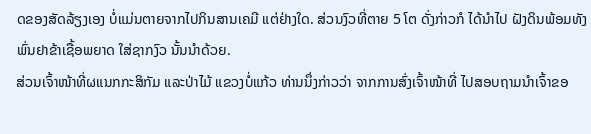ດຂອງສັດລ້ຽງເອງ ບໍ່ແມ່ນຕາຍຈາກໄປກິນສານເຄມີ ແຕ່ຢ່າງໃດ. ສ່ວນງົວທີ່ຕາຍ 5 ໂຕ ດັ່ງກ່າວກໍ ໄດ້ນຳໄປ ຝັງດິນພ້ອມທັງພົ່ນຢາຂ້າເຊື້ອພຍາດ ໃສ່ຊາກງົວ ນັ້ນນຳດ້ວຍ.
ສ່ວນເຈົ້າໜ້າທີ່ຜແນກກະສິກັມ ແລະປ່າໄມ້ ແຂວງບໍ່ແກ້ວ ທ່ານນຶ່ງກ່າວວ່າ ຈາກການສົ່ງເຈົ້າໜ້າທີ່ ໄປສອບຖາມນໍາເຈົ້າຂອ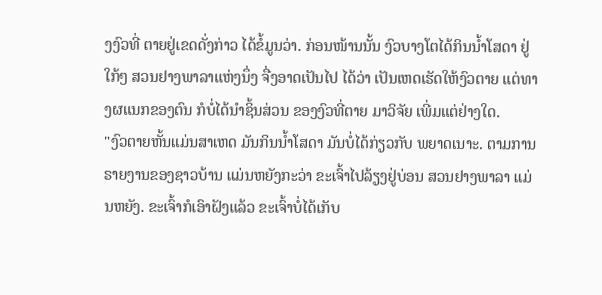ງງົວທີ່ ຕາຍຢູ່ເຂດດັ່ງກ່າວ ໄດ້ຂໍ້ມູນວ່າ. ກ່ອນໜ້ານນັ້ນ ງົວບາງໂຕໄດ້ກິນນໍ້າໂສດາ ຢູ່ໃກ້ໆ ສວນຢາງພາລາແຫ່ງນຶ່ງ ຈື່ງອາດເປັນໄປ ໄດ້ວ່າ ເປັນເຫດເຮັດໃຫ້ງົວຕາຍ ແຕ່ທາງຜແນກຂອງຕົນ ກໍບໍ່ໄດ້ນໍາຊິ້ນສ່ວນ ຂອງງົວທີ່ຕາຍ ມາວິຈັຍ ເພີ່ມແຕ່ຢ່າງໃດ.
"ງົວຕາຍຫັ້ນແມ່ນສາເຫດ ມັນກິນນໍ້າໂສດາ ມັນບໍ່ໄດ້ກ່ຽວກັບ ພຍາດເນາະ. ຕາມການຣາຍງານຂອງຊາວບ້ານ ແມ່ນຫຍັງກະວ່າ ຂະເຈົ້າໄປລ້ຽງຢູ່ບ່ອນ ສວນຢາງພາລາ ແມ່ນຫຍັງ. ຂະເຈົ້າກໍເອົາຝັງແລ້ວ ຂະເຈົ້າບໍ່ໄດ້ເກັບ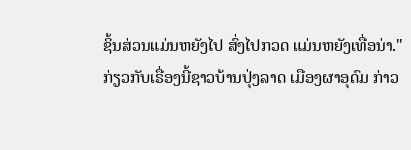ຊິ້ນສ່ວນແມ່ນຫຍັງໄປ ສົ່ງໄປກວດ ແມ່ນຫຍັງເທື່ອນ່າ."
ກ່ຽວກັບເຣື່ອງນີ້ຊາວບ້ານປຸ່ງລາດ ເມືອງຜາອຸດົມ ກ່າວ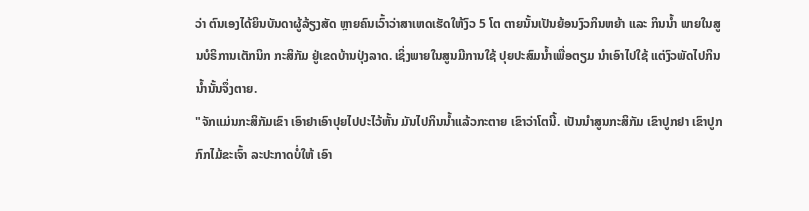ວ່າ ຕົນເອງໄດ້ຍິນບັນດາຜູ້ລ້ຽງສັດ ຫຼາຍຄົນເວົ້າວ່າສາເຫດເຮັດໃຫ້ງົວ 5 ໂຕ ຕາຍນັ້ນເປັນຍ້ອນງົວກິນຫຍ້າ ແລະ ກິນນໍ້າ ພາຍໃນສູນບໍຣິການເຕັກນິກ ກະສິກັມ ຢູ່ເຂດບ້ານປຸ່ງລາດ. ເຊິ່ງພາຍໃນສູນມີການໃຊ້ ປຸຍປະສົມນໍ້າເພື່ອຕຽມ ນໍາເອົາໄປໃຊ້ ແຕ່ງົວພັດໄປກິນນໍ້ານັ້ນຈຶ່ງຕາຍ.
"ຈັກແມ່ນກະສິກັມເຂົາ ເອົາຢາເອົາປຸຍໄປປະໄວ້ຫັ້ນ ມັນໄປກິນນໍ້າແລ້ວກະຕາຍ ເຂົາວ່າໂຕນີ້. ເປັນນຳສູນກະສິກັມ ເຂົາປູກຢາ ເຂົາປູກກົກໄມ້ຂະເຈົ້າ ລະປະກາດບໍ່ໃຫ້ ເອົາ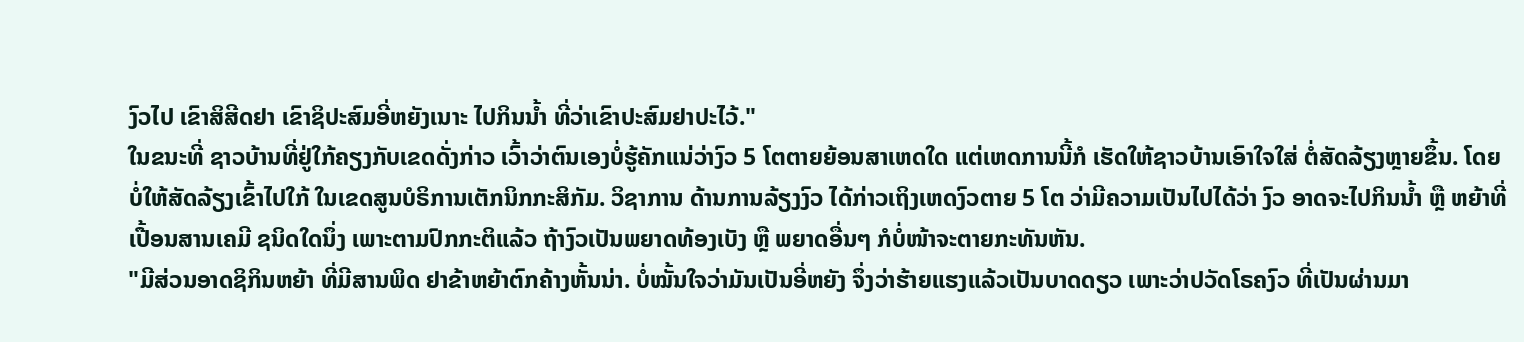ງົວໄປ ເຂົາສິສີດຢາ ເຂົາຊິປະສົມອີ່ຫຍັງເນາະ ໄປກິນນໍ້າ ທີ່ວ່າເຂົາປະສົມຢາປະໄວ້."
ໃນຂນະທີ່ ຊາວບ້ານທີ່ຢູ່ໃກ້ຄຽງກັບເຂດດັ່ງກ່າວ ເວົ້າວ່າຕົນເອງບໍ່ຮູ້ຄັກແນ່ວ່າງົວ 5 ໂຕຕາຍຍ້ອນສາເຫດໃດ ແຕ່ເຫດການນີ້ກໍ ເຮັດໃຫ້ຊາວບ້ານເອົາໃຈໃສ່ ຕໍ່ສັດລ້ຽງຫຼາຍຂຶ້ນ. ໂດຍບໍ່ໃຫ້ສັດລ້ຽງເຂົ້າໄປໃກ້ ໃນເຂດສູນບໍຣິການເຕັກນິກກະສິກັມ. ວິຊາການ ດ້ານການລ້ຽງງົວ ໄດ້ກ່າວເຖິງເຫດງົວຕາຍ 5 ໂຕ ວ່າມີຄວາມເປັນໄປໄດ້ວ່າ ງົວ ອາດຈະໄປກິນນໍ້າ ຫຼື ຫຍ້າທີ່ເປື້ອນສານເຄມີ ຊນິດໃດນຶ່ງ ເພາະຕາມປົກກະຕິແລ້ວ ຖ້າງົວເປັນພຍາດທ້ອງເບັງ ຫຼື ພຍາດອື່ນໆ ກໍບໍ່ໜ້າຈະຕາຍກະທັນຫັນ.
"ມີສ່ວນອາດຊິກິນຫຍ້າ ທີ່ມີສານພິດ ຢາຂ້າຫຍ້າຕົກຄ້າງຫັ້ນນ່າ. ບໍ່ໝັ້ນໃຈວ່າມັນເປັນອີ່ຫຍັງ ຈຶ່ງວ່າຮ້າຍແຮງແລ້ວເປັນບາດດຽວ ເພາະວ່າປວັດໂຣຄງົວ ທີ່ເປັນຜ່ານມາ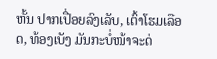ຫັ້ນ ປາກເປື່ອຍລົງເລັບ, ເຕົ້າໂຮມເລືອດ, ທ້ອງເບັງ ມັນກະບໍ່ໜ້າຈະດ່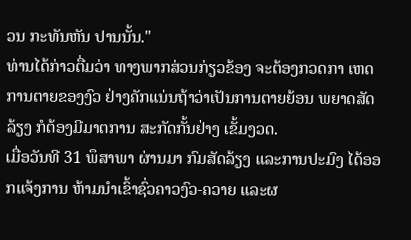ວນ ກະທັນຫັນ ປານນັ້ນ."
ທ່ານໄດ້ກ່າວຕື່ມວ່າ ທາງພາກສ່ວນກ່ຽວຂ້ອງ ຈະຕ້ອງກວດກາ ເຫດການຕາຍຂອງງົວ ຢ່າງຄັກແນ່ນຖ້າວ່າເປັນການຕາຍຍ້ອນ ພຍາດສັດລ້ຽງ ກໍຕ້ອງມີມາຕການ ສະກັດກັ້ນຢ່າງ ເຂັ້ມງວດ.
ເມື່ອວັນທີ 31 ພຶສາພາ ຜ່ານມາ ກົມສັດລ້ຽງ ແລະການປະມົງ ໄດ້ອອກແຈ້ງການ ຫ້າມນໍາເຂົ້າຊົ່ວຄາວງົວ-ຄວາຍ ແລະຜ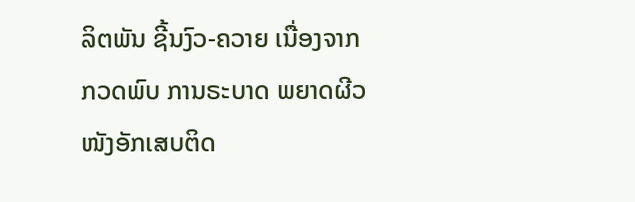ລິຕພັນ ຊີ້ນງົວ-ຄວາຍ ເນື່ອງຈາກກວດພົບ ການຣະບາດ ພຍາດຜີວໜັງອັກເສບຕິດ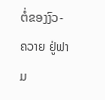ຕໍ່ຂອງງົວ-ຄວາຍ ຢູ່ຟາມ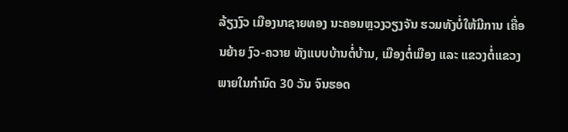ລ້ຽງງົວ ເມືອງນາຊາຍທອງ ນະຄອນຫຼວງວຽງຈັນ ຮວມທັງບໍ່ໃຫ້ມີການ ເຄື່ອນຍ້າຍ ງົວ-ຄວາຍ ທັງແບບບ້ານຕໍ່ບ້ານ, ເມືອງຕໍ່ເມືອງ ແລະ ແຂວງຕໍ່ແຂວງ ພາຍໃນກຳນົດ 30 ວັນ ຈົນຮອດ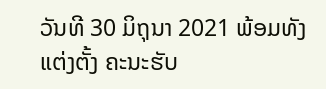ວັນທີ 30 ມິຖຸນາ 2021 ພ້ອມທັງແຕ່ງຕັ້ງ ຄະນະຮັບ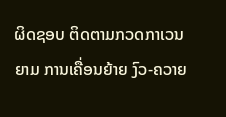ຜິດຊອບ ຕິດຕາມກວດກາເວນຍາມ ການເຄື່ອນຍ້າຍ ງົວ-ຄວາຍ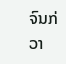ຈົນກ່ວາ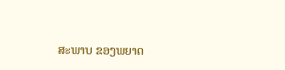ສະພາບ ຂອງພຍາດ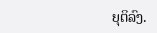ຍຸຕິລົງ.